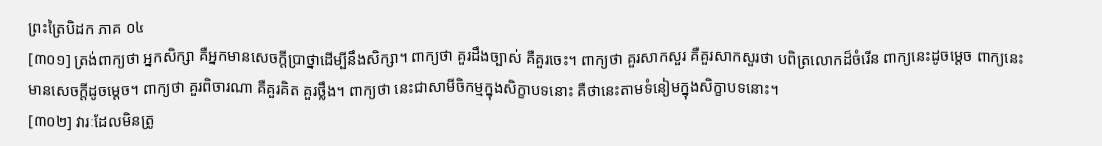ព្រះត្រៃបិដក ភាគ ០៤
[៣០១] ត្រង់ពាក្យថា អ្នកសិក្សា គឺអ្នកមានសេចក្តីប្រាថ្នាដើម្បីនឹងសិក្សា។ ពាក្យថា គួរដឹងច្បាស់ គឺគួរចេះ។ ពាក្យថា គួរសាកសួរ គឺគួរសាកសួរថា បពិត្រលោកដ៏ចំរើន ពាក្យនេះដូចម្តេច ពាក្យនេះមានសេចក្តីដូចម្តេច។ ពាក្យថា គួរពិចារណា គឺគួរគិត គួរថ្លឹង។ ពាក្យថា នេះជាសាមីចិកម្មក្នុងសិក្ខាបទនោះ គឺថានេះតាមទំនៀមក្នុងសិក្ខាបទនោះ។
[៣០២] វារៈដែលមិនត្រូ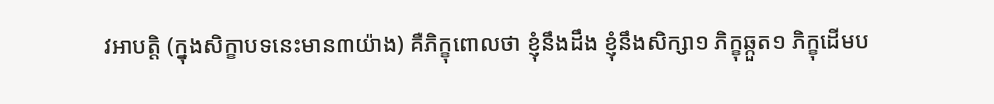វអាបត្តិ (ក្នុងសិក្ខាបទនេះមាន៣យ៉ាង) គឺភិក្ខុពោលថា ខ្ញុំនឹងដឹង ខ្ញុំនឹងសិក្សា១ ភិក្ខុឆ្កួត១ ភិក្ខុដើមប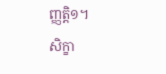ញ្ញត្តិ១។
សិក្ខា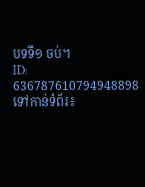បទទី១ ចប់។
ID: 636787610794948898
ទៅកាន់ទំព័រ៖